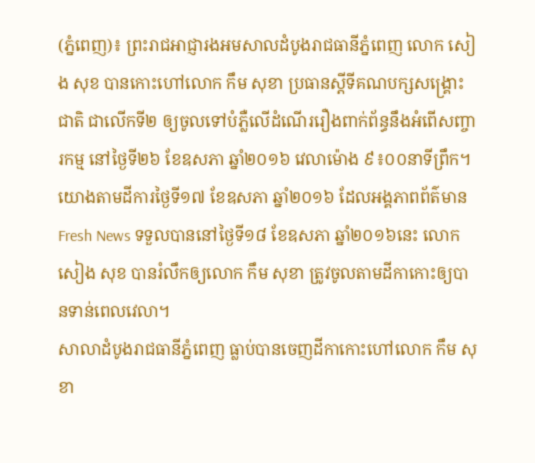(ភ្នំពេញ)៖ ព្រះរាជអាជ្ញារងអមសាលដំបូងរាជធានីភ្នំពេញ លោក សៀង សុខ បានកោះហៅលោក កឹម សុខា ប្រធានស្តីទីគណបក្សសង្រ្គោះជាតិ ជាលើកទី២ ឲ្យចូលទៅបំភ្លឺលើដំណើររឿងពាក់ព័ន្ធនឹងអំពើសញ្ចារកម្ម នៅថ្ងៃទី២៦ ខែឧសភា ឆ្នាំ២០១៦ វេលាម៉ោង ៩៖០០នាទីព្រឹក។
យោងតាមដីការថ្ងៃទី១៧ ខែឧសភា ឆ្នាំ២០១៦ ដែលអង្គភាពព័ត៌មាន Fresh News ទទួលបាននៅថ្ងៃទី១៨ ខែឧសភា ឆ្នាំ២០១៦នេះ លោក សៀង សុខ បានរំលឹកឲ្យលោក កឹម សុខា ត្រូវចូលតាមដីកាកោះឲ្យបានទាន់ពេលវេលា។
សាលាដំបូងរាជធានីភ្នំពេញ ធ្លាប់បានចេញដីកាកោះហៅលោក កឹម សុខា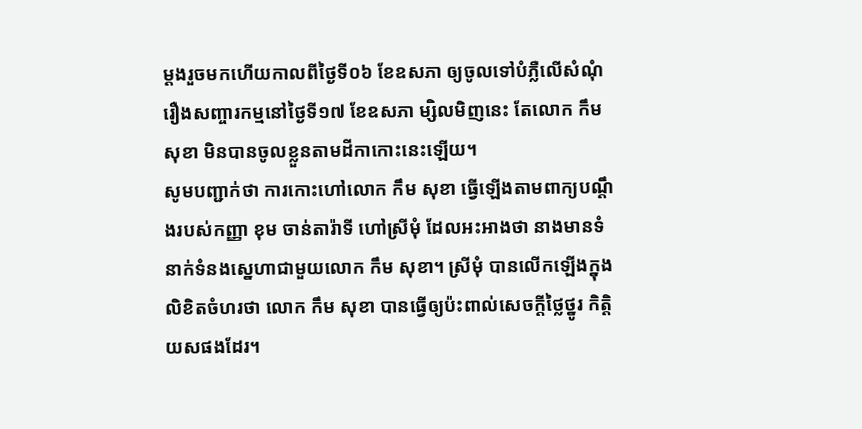ម្តងរួចមកហើយកាលពីថ្ងៃទី០៦ ខែឧសភា ឲ្យចូលទៅបំភ្លឺលើសំណុំរឿងសញ្ចារកម្មនៅថ្ងៃទី១៧ ខែឧសភា ម្សិលមិញនេះ តែលោក កឹម សុខា មិនបានចូលខ្លួនតាមដីកាកោះនេះឡើយ។
សូមបញ្ជាក់ថា ការកោះហៅលោក កឹម សុខា ធ្វើឡើងតាមពាក្យបណ្តឹងរបស់កញ្ញា ខុម ចាន់តារ៉ាទី ហៅស្រីមុំ ដែលអះអាងថា នាងមានទំនាក់ទំនងស្នេហាជាមួយលោក កឹម សុខា។ ស្រីមុំ បានលើកឡើងក្នុងលិខិតចំហរថា លោក កឹម សុខា បានធ្វើឲ្យប៉ះពាល់សេចក្តីថ្លៃថ្នូរ កិត្តិយសផងដែរ។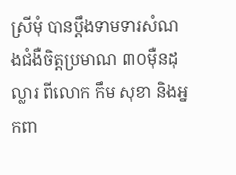ស្រីមុំ បានប្តឹងទាមទារសំណងជំងឺចិត្តប្រមាណ ៣០ម៉ឺនដុល្លារ ពីលោក កឹម សុខា និងអ្នកពា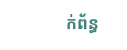ក់ព័ន្ធ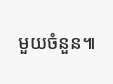មួយចំនួន៕